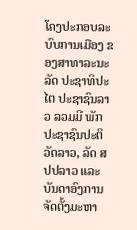ໂຄງປະກອບລະບົບການເມືອງ ຂອງສາທາລະນະລັດ ປະຊາທິປະໄຕ ປະຊາຊົນລາວ ລວມມີ ພັກປະຊາຊົນປະຕິວັດລາວ, ລັດ ສປປລາວ ແລະ ບັນດາອົງການຈັດຕັ້ງມະຫາ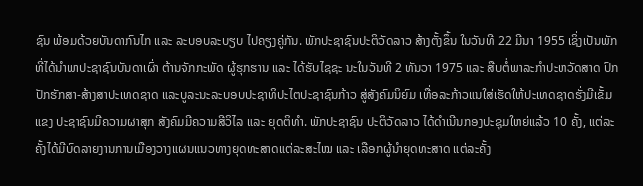ຊົນ ພ້ອມດ້ວຍບັນດາກົນໄກ ແລະ ລະບອບລະບຽບ ໄປຄຽງຄູ່ກັນ. ພັກປະຊາຊົນປະຕິວັດລາວ ສ້າງຕັ້ງຂຶ້ນ ໃນວັນທີ 22 ມີນາ 1955 ເຊິ່ງເປັນພັກທີ່ໄດ້ນຳພາປະຊາຊົນບັນດາເຜົ່າ ຕ້ານຈັກກະພັດ ຜູ້ຮຸກຮານ ແລະ ໄດ້ຮັບໄຊຊະ ນະໃນວັນທີ 2 ທັນວາ 1975 ແລະ ສືບຕໍ່ພາລະກຳປະຫວັດສາດ ປົກປັກຮັກສາ-ສ້າງສາປະເທດຊາດ ແລະບູລະນະລະບອບປະຊາທິປະໄຕປະຊາຊົນກ້າວ ສູ່ສັງຄົມນິຍົມ ເທື່ອລະກ້າວແນໃສ່ເຮັດໃຫ້ປະເທດຊາດຮັ່ງມີເຂັ້ມແຂງ ປະຊາຊົນມີຄວາມຜາສຸກ ສັງຄົມມີຄວາມສີວິໄລ ແລະ ຍຸດຕິທຳ. ພັກປະຊາຊົນ ປະຕິວັດລາວ ໄດ້ດຳເນີນກອງປະຊຸມໃຫຍ່ແລ້ວ 10 ຄັ້ງ, ແຕ່ລະຄັ້ງໄດ້ມີບົດລາຍງານການເມືອງວາງແຜນແນວທາງຍຸດທະສາດແຕ່ລະສະໄໝ ແລະ ເລືອກຜູ້ນຳຍຸດທະສາດ ແຕ່ລະຄັ້ງ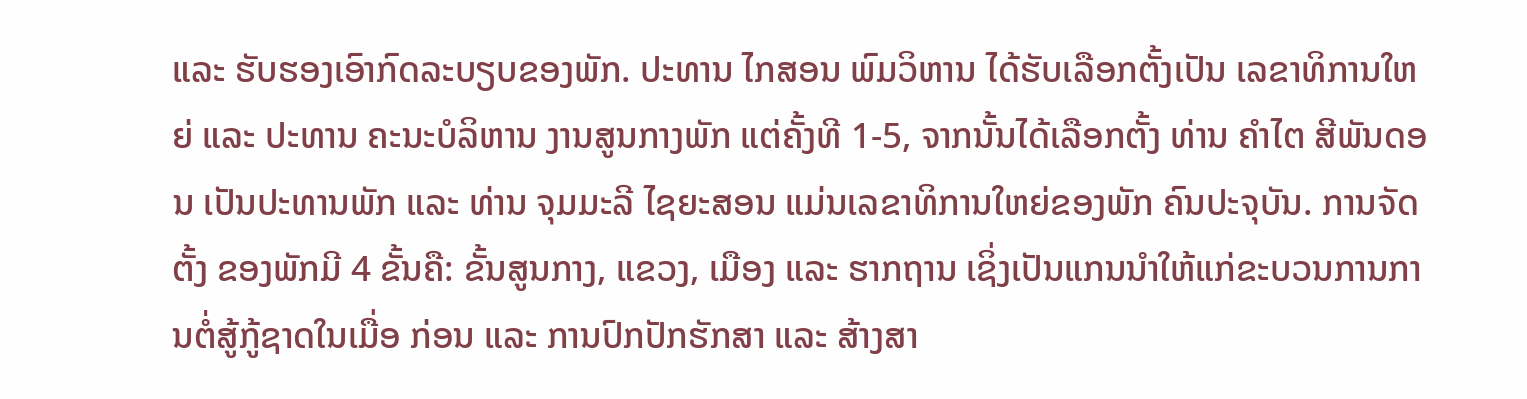ແລະ ຮັບຮອງເອົາກົດລະບຽບຂອງພັກ. ປະທານ ໄກສອນ ພົມວິຫານ ໄດ້ຮັບເລືອກຕັ້ງເປັນ ເລຂາທິການໃຫຍ່ ແລະ ປະທານ ຄະນະບໍລິຫານ ງານສູນກາງພັກ ແຕ່ຄັ້ງທີ 1-5, ຈາກນັ້ນໄດ້ເລືອກຕັ້ງ ທ່ານ ຄຳໄຕ ສີພັນດອນ ເປັນປະທານພັກ ແລະ ທ່ານ ຈຸມມະລີ ໄຊຍະສອນ ແມ່ນເລຂາທິການໃຫຍ່ຂອງພັກ ຄົນປະຈຸບັນ. ການຈັດຕັ້ງ ຂອງພັກມີ 4 ຂັ້ນຄື: ຂັ້ນສູນກາງ, ແຂວງ, ເມືອງ ແລະ ຮາກຖານ ເຊິ່ງເປັນແກນນຳໃຫ້ແກ່ຂະບວນການການຕໍ່ສູ້ກູ້ຊາດໃນເມື່ອ ກ່ອນ ແລະ ການປົກປັກຮັກສາ ແລະ ສ້າງສາ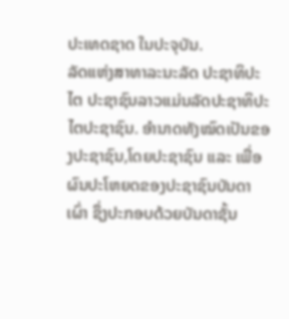ປະເທດຊາດ ໃນປະຈຸບັນ.
ລັດແຫ່ງສາທາລະນະລັດ ປະຊາທິປະໄຕ ປະຊາຊົນລາວແມ່ນລັດປະຊາທິປະໄຕປະຊາຊົນ. ອຳນາດທັງໝົດເປັນຂອງປະຊາຊົນ,ໂດຍປະຊາຊົນ ແລະ ເພື່ອຜົນປະໂຫຍດຂອງປະຊາຊົນບັນດາເຜົ່າ ຊຶ່ງປະກອບດ້ວຍບັນດາຊັ້ນ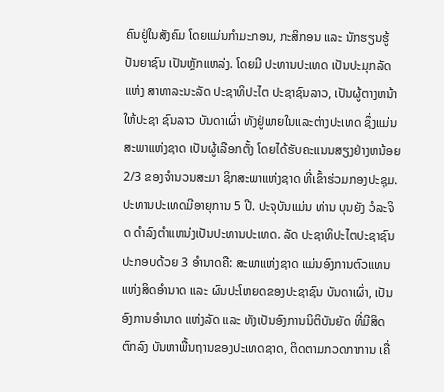ຄົນຢູ່ໃນສັງຄົມ ໂດຍແມ່ນກຳມະກອນ, ກະສິກອນ ແລະ ນັກຮຽນຮູ້ປັນຍາຊົນ ເປັນຫຼັກແຫລ່ງ. ໂດຍມີ ປະທານປະເທດ ເປັນປະມຸກລັດ ແຫ່ງ ສາທາລະນະລັດ ປະຊາທິປະໄຕ ປະຊາຊົນລາວ, ເປັນຜູ້ຕາງຫນ້າໃຫ້ປະຊາ ຊົນລາວ ບັນດາເຜົ່າ ທັງຢູ່ພາຍໃນແລະຕ່າງປະເທດ ຊຶ່ງແມ່ນສະພາແຫ່ງຊາດ ເປັນຜູ້ເລືອກຕັ້ງ ໂດຍໄດ້ຮັບຄະແນນສຽງຢ່າງຫນ້ອຍ 2/3 ຂອງຈຳນວນສະມາ ຊິກສະພາແຫ່ງຊາດ ທີ່ເຂົ້າຮ່ວມກອງປະຊຸມ. ປະທານປະເທດມີອາຍຸການ 5 ປີ. ປະຈຸບັນແມ່ນ ທ່ານ ບຸນຍັງ ວໍລະຈິດ ດຳລົງຕຳແຫນ່ງເປັນປະທານປະເທດ. ລັດ ປະຊາທິປະໄຕປະຊາຊົນ ປະກອບດ້ວຍ 3 ອຳນາດຄື: ສະພາແຫ່ງຊາດ ແມ່ນອົງການຕົວແທນແຫ່ງສິດອຳນາດ ແລະ ຜົນປະໂຫຍດຂອງປະຊາຊົນ ບັນດາເຜົ່າ, ເປັນອົງການອຳນາດ ແຫ່ງລັດ ແລະ ທັງເປັນອົງການນິຕິບັນຍັດ ທີ່ມີສິດຕົກລົງ ບັນຫາພື້ນຖານຂອງປະເທດຊາດ, ຕິດຕາມກວດກາການ ເຄື່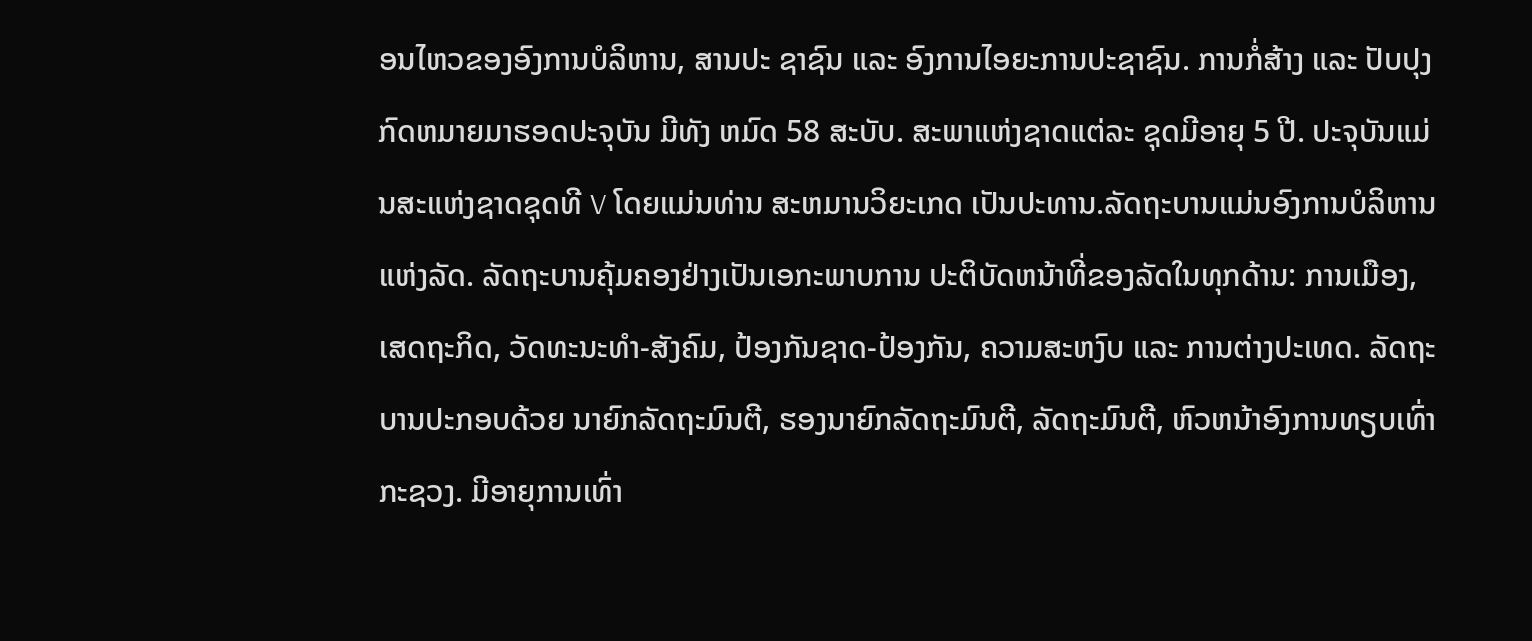ອນໄຫວຂອງອົງການບໍລິຫານ, ສານປະ ຊາຊົນ ແລະ ອົງການໄອຍະການປະຊາຊົນ. ການກໍ່ສ້າງ ແລະ ປັບປຸງກົດຫມາຍມາຮອດປະຈຸບັນ ມີທັງ ຫມົດ 58 ສະບັບ. ສະພາແຫ່ງຊາດແຕ່ລະ ຊຸດມີອາຍຸ 5 ປີ. ປະຈຸບັນແມ່ນສະແຫ່ງຊາດຊຸດທີ V ໂດຍແມ່ນທ່ານ ສະຫມານວິຍະເກດ ເປັນປະທານ.ລັດຖະບານແມ່ນອົງການບໍລິຫານແຫ່ງລັດ. ລັດຖະບານຄຸ້ມຄອງຢ່າງເປັນເອກະພາບການ ປະຕິບັດຫນ້າທີ່ຂອງລັດໃນທຸກດ້ານ: ການເມືອງ, ເສດຖະກິດ, ວັດທະນະທຳ-ສັງຄົມ, ປ້ອງກັນຊາດ-ປ້ອງກັນ, ຄວາມສະຫງົບ ແລະ ການຕ່າງປະເທດ. ລັດຖະບານປະກອບດ້ວຍ ນາຍົກລັດຖະມົນຕີ, ຮອງນາຍົກລັດຖະມົນຕີ, ລັດຖະມົນຕີ, ຫົວຫນ້າອົງການທຽບເທົ່າກະຊວງ. ມີອາຍຸການເທົ່າ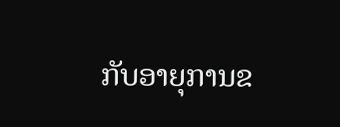ກັບອາຍຸການຂ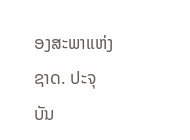ອງສະພາແຫ່ງຊາດ. ປະຈຸບັນ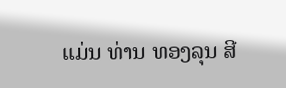ແມ່ນ ທ່ານ ທອງລຸນ ສີ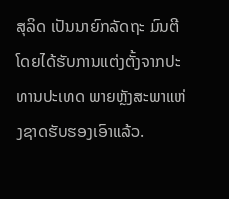ສຸລິດ ເປັນນາຍົກລັດຖະ ມົນຕີ ໂດຍໄດ້ຮັບການແຕ່ງຕັ້ງຈາກປະ ທານປະເທດ ພາຍຫຼັງສະພາແຫ່ງຊາດຮັບຮອງເອົາແລ້ວ.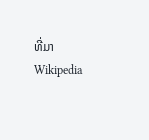ທີ່ມາ Wikipedia